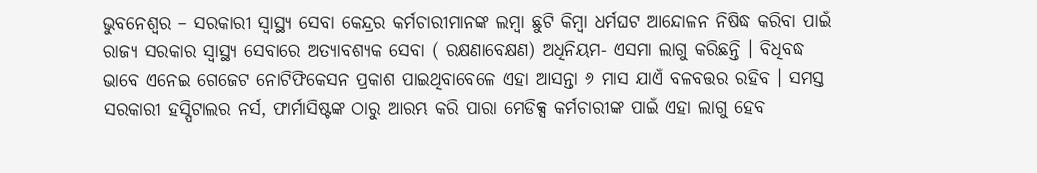ଭୁବନେଶ୍ୱର – ସରକାରୀ ସ୍ୱାସ୍ଥ୍ୟ ସେବା କେନ୍ଦ୍ରର କର୍ମଚାରୀମାନଙ୍କ ଲମ୍ବା ଛୁଟି କିମ୍ବା ଧର୍ମଘଟ ଆନ୍ଦୋଳନ ନିଷିଦ୍ଧ କରିବା ପାଇଁ ରାଜ୍ୟ ସରକାର ସ୍ୱାସ୍ଥ୍ୟ ସେବାରେ ଅତ୍ୟାବଶ୍ୟକ ସେବା ( ରକ୍ଷଣାବେକ୍ଷଣ) ଅଧିନିୟମ- ଏସମା ଲାଗୁ କରିଛନ୍ତି । ବିଧିବଦ୍ଧ ଭାବେ ଏନେଇ ଗେଜେଟ ନୋଟିଫିକେସନ ପ୍ରକାଶ ପାଇଥିବାବେଳେ ଏହା ଆସନ୍ତା ୬ ମାସ ଯାଏଁ ବଳବତ୍ତର ରହିବ । ସମସ୍ତ ସରକାରୀ ହସ୍ପିଟାଲର ନର୍ସ, ଫାର୍ମାସିଷ୍ଟଙ୍କ ଠାରୁ ଆରମ୍ଭ କରି ପାରା ମେଡିକ୍ସ କର୍ମଚାରୀଙ୍କ ପାଇଁ ଏହା ଲାଗୁ ହେବ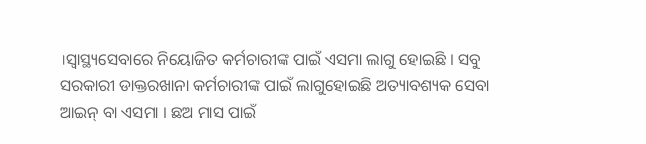।ସ୍ୱାସ୍ଥ୍ୟସେବାରେ ନିୟୋଜିତ କର୍ମଚାରୀଙ୍କ ପାଇଁ ଏସମା ଲାଗୁ ହୋଇଛି । ସବୁ ସରକାରୀ ଡାକ୍ତରଖାନା କର୍ମଚାରୀଙ୍କ ପାଇଁ ଲାଗୁହୋଇଛି ଅତ୍ୟାବଶ୍ୟକ ସେବା ଆଇନ୍ ବା ଏସମା । ଛଅ ମାସ ପାଇଁ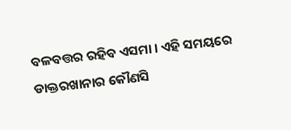ବଳବତ୍ତର ରହିବ ଏସମା । ଏହି ସମୟରେ ଡାକ୍ତରଖାନାର କୌଣସି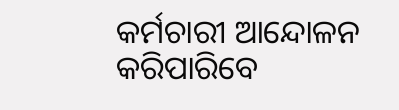କର୍ମଚାରୀ ଆନ୍ଦୋଳନ କରିପାରିବେ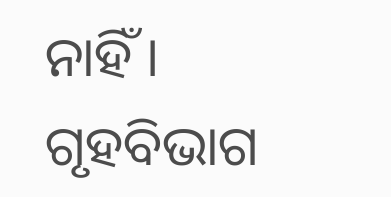ନାହିଁ । ଗୃହବିଭାଗ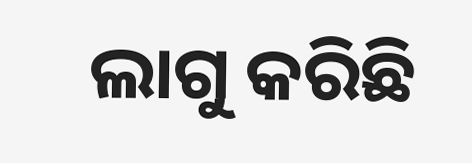ଲାଗୁ କରିଛି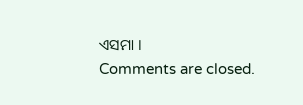ଏସମା ।
Comments are closed.